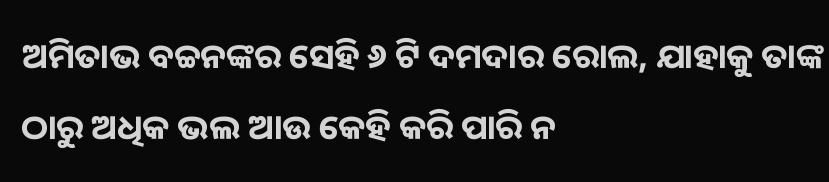ଅମିତାଭ ବଚ୍ଚନଙ୍କର ସେହି ୬ ଟି ଦମଦାର ରୋଲ, ଯାହାକୁ ତାଙ୍କ ଠାରୁ ଅଧିକ ଭଲ ଆଉ କେହି କରି ପାରି ନ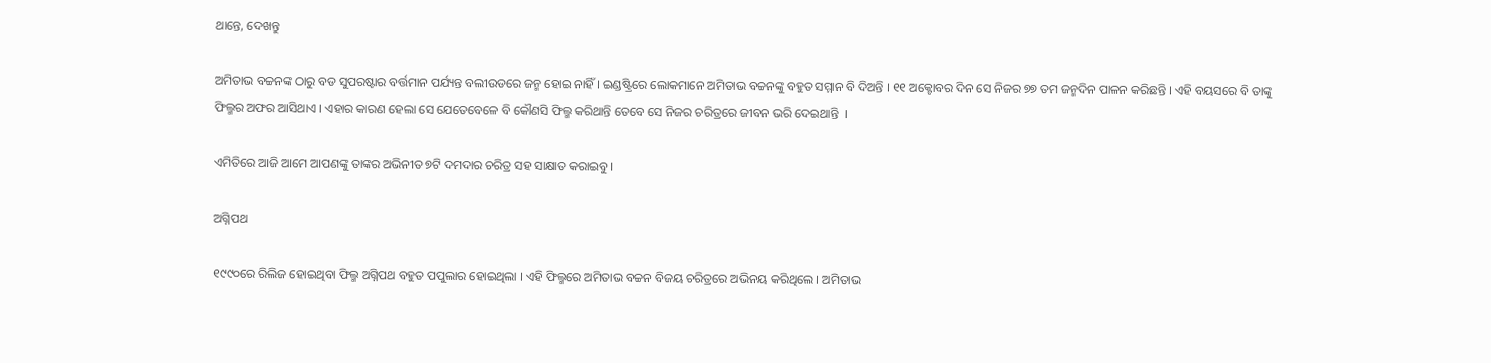ଥାନ୍ତେ, ଦେଖନ୍ତୁ

ଅମିତାଭ ବଚ୍ଚନଙ୍କ ଠାରୁ ବଡ ସୁପରଷ୍ଟାର ବର୍ତ୍ତମାନ ପର୍ଯ୍ୟନ୍ତ ବଲୀଉଡରେ ଜନ୍ମ ହୋଇ ନାହିଁ । ଇଣ୍ଡଷ୍ଟ୍ରିରେ ଲୋକମାନେ ଅମିତାଭ ବଚ୍ଚନଙ୍କୁ ବହୁତ ସମ୍ମାନ ବି ଦିଅନ୍ତି । ୧୧ ଅକ୍ଟୋବର ଦିନ ସେ ନିଜର ୭୭ ତମ ଜନ୍ମଦିନ ପାଳନ କରିଛନ୍ତି । ଏହି ବୟସରେ ବି ତାଙ୍କୁ ଫିଲ୍ମର ଅଫର ଆସିଥାଏ । ଏହାର କାରଣ ହେଲା ସେ ଯେତେବେଳେ ବି କୌଣସି ଫିଲ୍ମ କରିଥାନ୍ତି ତେବେ ସେ ନିଜର ଚରିତ୍ରରେ ଜୀବନ ଭରି ଦେଇଥାନ୍ତି  ।

ଏମିତିରେ ଆଜି ଆମେ ଆପଣଙ୍କୁ ତାଙ୍କର ଅଭିନୀତ ୭ଟି ଦମଦାର ଚରିତ୍ର ସହ ସାକ୍ଷାତ କରାଇବୁ ।

ଅଗ୍ନିପଥ

୧୯୯୦ରେ ରିଲିଜ ହୋଇଥିବା ଫିଲ୍ମ ଅଗ୍ନିପଥ ବହୁତ ପପୁଲାର ହୋଇଥିଲା । ଏହି ଫିଲ୍ମରେ ଅମିତାଭ ବଚ୍ଚନ ବିଜୟ ଚରିତ୍ରରେ ଅଭିନୟ କରିଥିଲେ । ଅମିତାଭ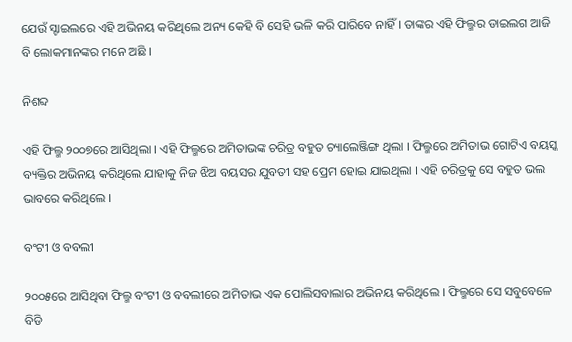ଯେଉଁ ସ୍ଟାଇଲରେ ଏହି ଅଭିନୟ କରିଥିଲେ ଅନ୍ୟ କେହି ବି ସେହି ଭଳି କରି ପାରିବେ ନାହିଁ । ତାଙ୍କର ଏହି ଫିଲ୍ମର ଡାଇଲଗ ଆଜି ବି ଲୋକମାନଙ୍କର ମନେ ଅଛି ।

ନିଶବ୍ଦ

ଏହି ଫିଲ୍ମ ୨୦୦୭ରେ ଆସିଥିଲା । ଏହି ଫିଲ୍ମରେ ଅମିତାଭଙ୍କ ଚରିତ୍ର ବହୁତ ଚ୍ୟାଲେଞ୍ଜିଙ୍ଗ ଥିଲା । ଫିଲ୍ମରେ ଅମିତାଭ ଗୋଟିଏ ବୟସ୍କ ବ୍ୟକ୍ତିର ଅଭିନୟ କରିଥିଲେ ଯାହାକୁ ନିଜ ଝିଅ ବୟସର ଯୁବତୀ ସହ ପ୍ରେମ ହୋଇ ଯାଇଥିଲା । ଏହି ଚରିତ୍ରକୁ ସେ ବହୁତ ଭଲ ଭାବରେ କରିଥିଲେ ।

ବଂଟୀ ଓ ବବଲୀ

୨୦୦୫ରେ ଆସିଥିବା ଫିଲ୍ମ ବଂଟୀ ଓ ବବଲୀରେ ଅମିତାଭ ଏକ ପୋଲିସବାଲାର ଅଭିନୟ କରିଥିଲେ । ଫିଲ୍ମରେ ସେ ସବୁବେଳେ ବିଡି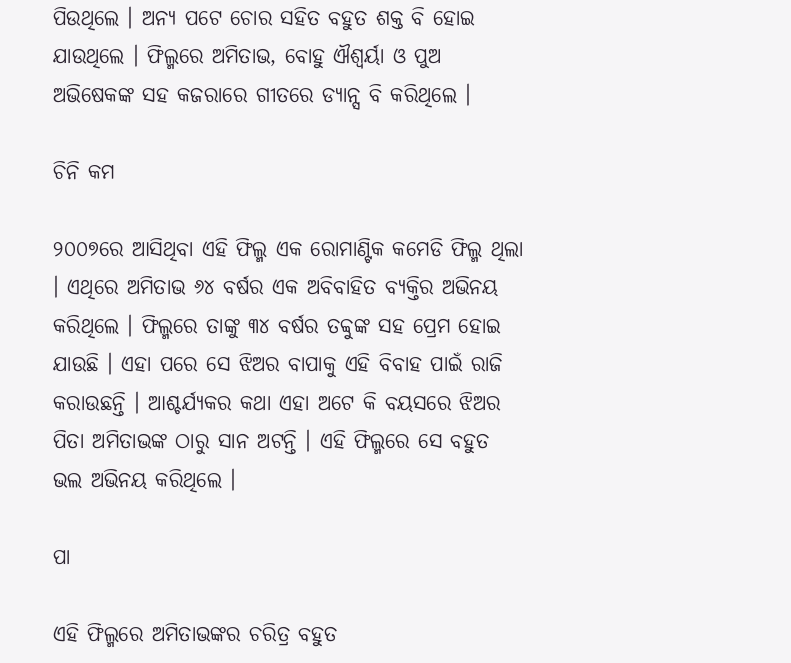ପିଉଥିଲେ । ଅନ୍ୟ ପଟେ ଚୋର ସହିତ ବହୁତ ଶକ୍ତ ବି ହୋଇ ଯାଉଥିଲେ । ଫିଲ୍ମରେ ଅମିତାଭ, ବୋହୁ ଐଶ୍ୱର୍ୟା ଓ ପୁଅ ଅଭିଷେକଙ୍କ ସହ କଜରାରେ ଗୀତରେ ଡ୍ୟାନ୍ସ ବି କରିଥିଲେ ।

ଚିନି କମ

୨୦୦୭ରେ ଆସିଥିବା ଏହି ଫିଲ୍ମ ଏକ ରୋମାଣ୍ଟିକ କମେଡି ଫିଲ୍ମ ଥିଲା । ଏଥିରେ ଅମିତାଭ ୬୪ ବର୍ଷର ଏକ ଅବିବାହିତ ବ୍ୟକ୍ତିର ଅଭିନୟ କରିଥିଲେ । ଫିଲ୍ମରେ ତାଙ୍କୁ ୩୪ ବର୍ଷର ତବ୍ବୁଙ୍କ ସହ ପ୍ରେମ ହୋଇ ଯାଉଛି । ଏହା ପରେ ସେ ଝିଅର ବାପାକୁ ଏହି ବିବାହ ପାଇଁ ରାଜି କରାଉଛନ୍ତି । ଆଶ୍ଚର୍ଯ୍ୟକର କଥା ଏହା ଅଟେ କି ବୟସରେ ଝିଅର ପିତା ଅମିତାଭଙ୍କ ଠାରୁ ସାନ ଅଟନ୍ତି । ଏହି ଫିଲ୍ମରେ ସେ ବହୁତ ଭଲ ଅଭିନୟ କରିଥିଲେ ।

ପା

ଏହି ଫିଲ୍ମରେ ଅମିତାଭଙ୍କର ଚରିତ୍ର ବହୁତ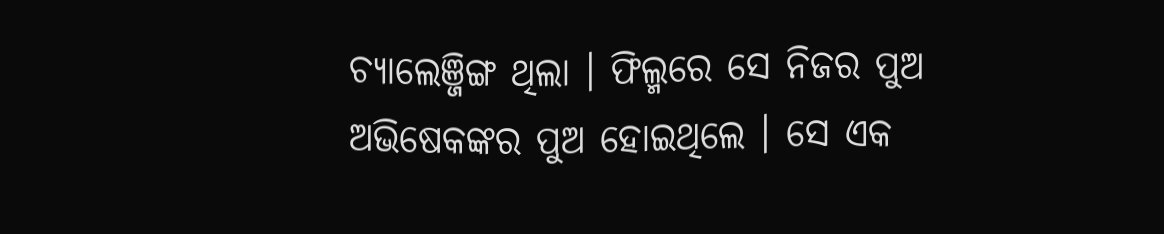ଚ୍ୟାଲେଞ୍ଜିଙ୍ଗ ଥିଲା । ଫିଲ୍ମରେ ସେ ନିଜର ପୁଅ ଅଭିଷେକଙ୍କର ପୁଅ ହୋଇଥିଲେ । ସେ ଏକ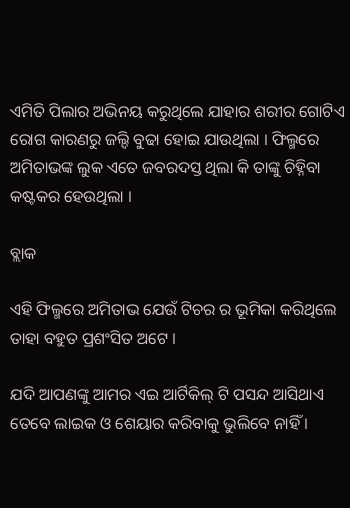ଏମିତି ପିଲାର ଅଭିନୟ କରୁଥିଲେ ଯାହାର ଶରୀର ଗୋଟିଏ ରୋଗ କାରଣରୁ ଜଲ୍ଦି ବୁଢା ହୋଇ ଯାଉଥିଲା । ଫିଲ୍ମରେ ଅମିତାଭଙ୍କ ଲୁକ ଏତେ ଜବରଦସ୍ତ ଥିଲା କି ତାଙ୍କୁ ଚିହ୍ନିବା କଷ୍ଟକର ହେଉଥିଲା ।

ବ୍ଲାକ

ଏହି ଫିଲ୍ମରେ ଅମିତାଭ ଯେଉଁ ଟିଚର ର ଭୂମିକା କରିଥିଲେ ତାହା ବହୁତ ପ୍ରଶଂସିତ ଅଟେ ।

ଯଦି ଆପଣଙ୍କୁ ଆମର ଏଇ ଆର୍ଟିକିଲ୍ ଟି ପସନ୍ଦ ଆସିଥାଏ ତେବେ ଲାଇକ ଓ ଶେୟାର କରିବାକୁ ଭୁଲିବେ ନାହିଁ ।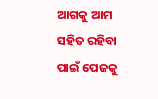ଆଗକୁ ଆମ ସହିତ ରହିବା ପାଇଁ ପେଜକୁ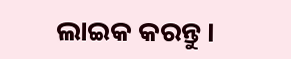ଲାଇକ କରନ୍ତୁ ।